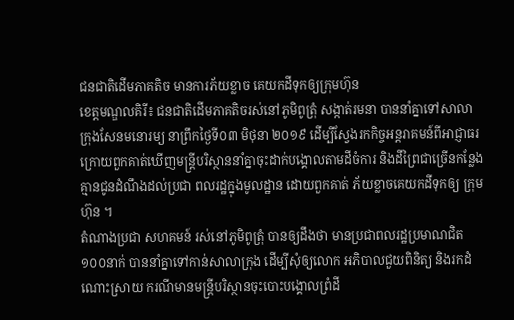ជនជាតិដើមភាគតិច មានការភ័យខ្លាច គេយកដីទុកឲ្យក្រុមហ៊ុន
ខេត្តមណ្ឌលគិរី៖ ជនជាតិដើមភាគតិចរស់នៅភូមិពូត្រុំ សង្កាត់រមនា បាននាំគ្នាទៅសាលា ក្រុងសែនមនោរម្យ នាព្រឹកថ្ងៃទី០៣ មិថុនា ២០១៩ ដើម្បីស្វែងរកកិច្ចអន្តរាគមន៍ពីអាជ្ញាធរ ក្រោយពួកគាត់ឃើញមន្ត្រីបរិស្ថាននាំគ្នាចុះដាក់បង្គោលតាមដីចំការ និងដីព្រៃជាច្រើនកន្លែង គ្មានជូនដំណឹងដល់ប្រជា ពលរដ្ឋក្នុងមូលដ្ឋាន ដោយពួកគាត់ ភ័យខ្លាចគេយកដីទុកឲ្យ ក្រុមហ៊ុន ។
តំណាងប្រជា សហគមន៍ រស់នៅភូមិពូត្រុំ បានឲ្យដឹងថា មានប្រជាពលរដ្ឋប្រមាណជិត ១០០នាក់ បាននាំគ្នាទៅកាន់សាលាក្រុង ដើម្បីសុំឲ្យលោក អភិបាលជួយពិនិត្យ និងរកដំណោះស្រាយ ករណីមានមន្ត្រីបរិស្ថានចុះបោះបង្គោលព្រំដី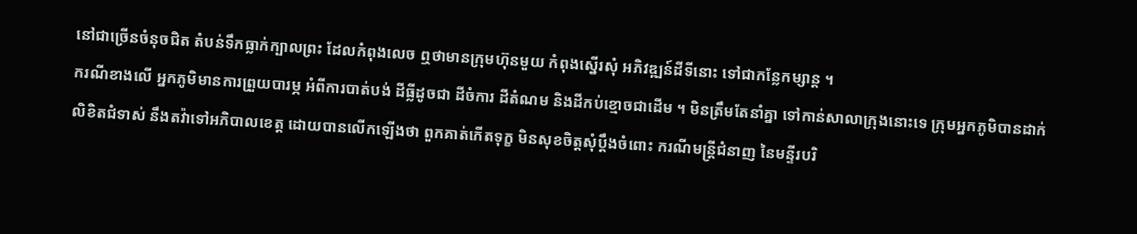នៅជាច្រើនចំនុចជិត តំបន់ទឹកធ្លាក់ក្បាលព្រះ ដែលកំពុងលេច ឮថាមានក្រុមហ៊ុនមួយ កំពុងស្នើរសុំ អភិវឌ្ឍន៍ដីទីនោះ ទៅជាកន្លែកម្សាន្ត ។
ករណីខាងលើ អ្នកភូមិមានការព្រួយបារម្ភ អំពីការបាត់បង់ ដីធ្លីដូចជា ដីចំការ ដីតំណម និងដីកប់ខ្មោចជាដើម ។ មិនត្រឹមតែនាំគ្នា ទៅកាន់សាលាក្រុងនោះទេ ក្រុមអ្នកភូមិបានដាក់លិខិតជំទាស់ នឹងតវ៉ាទៅអភិបាលខេត្ត ដោយបានលើកឡើងថា ពួកគាត់កើតទុក្ខ មិនសុខចិត្តសុំប្តឹងចំពោះ ករណីមន្ត្រីជំនាញ នៃមន្ទីរបរិ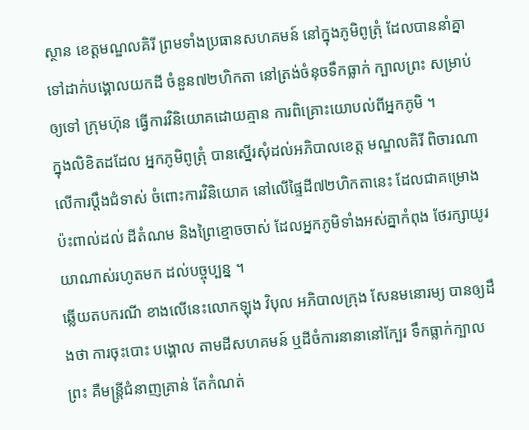ស្ថាន ខេត្តមណ្ឌលគិរី ព្រមទាំងប្រធានសហគមន៍ នៅក្នុងភូមិពូត្រុំ ដែលបាននាំគ្នា ទៅដាក់បង្គោលយកដី ចំនួន៧២ហិកតា នៅត្រង់ចំនុចទឹកធ្លាក់ ក្បាលព្រះ សម្រាប់ឲ្យទៅ ក្រុមហ៊ុន ធ្វើការវិនិយោគដោយគ្មាន ការពិគ្រោះយោបល់ពីអ្នកភូមិ ។
ក្នុងលិខិតដដែល អ្នកភូមិពូត្រុំ បានស្នើរសុំដល់អភិបាលខេត្ត មណ្ឌលគិរី ពិចារណាលើការប្តឹងជំទាស់ ចំពោះការវិនិយោគ នៅលើផ្ទៃដី៧២ហិកតានេះ ដែលជាគម្រោងប៉ះពាល់ដល់ ដីតំណម និងព្រៃខ្មោចចាស់ ដែលអ្នកភូមិទាំងអស់គ្នាកំពុង ថែរក្សាយូរយាណាស់រហូតមក ដល់បច្ចុប្បន្ន ។
ឆ្លើយតបករណី ខាងលើនេះលោកឡុង វិបុល អភិបាលក្រុង សែនមនោរម្យ បានឲ្យដឹងថា ការចុះបោះ បង្គោល តាមដីសហគមន៍ ឬដីចំការនានានៅក្បែរ ទឹកធ្លាក់ក្បាលព្រះ គឺមន្ត្រីជំនាញគ្រាន់ តែកំណត់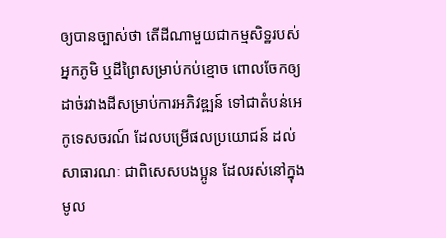ឲ្យបានច្បាស់ថា តើដីណាមួយជាកម្មសិទ្ឋរបស់អ្នកភូមិ ឬដីព្រៃសម្រាប់កប់ខ្មោច ពោលចែកឲ្យដាច់រវាងដីសម្រាប់ការអភិវឌ្ឍន៍ ទៅជាតំបន់អេកូទេសចរណ៍ ដែលបម្រើផលប្រយោជន៍ ដល់សាធារណៈ ជាពិសេសបងប្អូន ដែលរស់នៅក្នុងមូល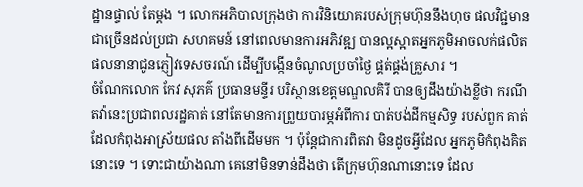ដ្ឋានផ្ទាល់ តែម្តង ។ លោកអភិបាលក្រុងថា ការវិនិយោគរបស់ក្រុមហ៊ុននឹងហុច ផលវិជ្ជមានជាច្រើនដល់ប្រជា សហគមន៍ នៅពេលមានការអភិវឌ្ឍ បានល្អស្អាតអ្នកភូមិអាចលក់ផលិត ផលនានាជូនភ្ញៀវទេសចរណ៍ ដើម្បីបង្កើនចំណូលប្រចាំថ្ងៃ ផ្គត់ផ្គង់គ្រួសារ ។
ចំណែកលោក កែវ សុភគ៌ ប្រធានមន្ទីរ បរិស្ថានខេត្តមណ្ឌលគិរី បានឲ្យដឹងយ៉ាងខ្លីថា ករណីតវ៉ានេះប្រជាពលរដ្ឋគាត់ នៅតែមានការព្រួយបារម្ភអំពីការ បាត់បង់ដីកម្មសិទ្ធ របស់ពួក គាត់ដែលកំពុងអាស្រ័យផល តាំងពីដើមមក ។ ប៉ុន្តែជាការពិតវា មិនដូចអ្វីដែល អ្នកភូមិកំពុងគិតនោះទេ ។ ទោះជាយ៉ាងណា គេនៅមិនទាន់ដឹងថា តើក្រុមហ៊ុនណានោះទេ ដែល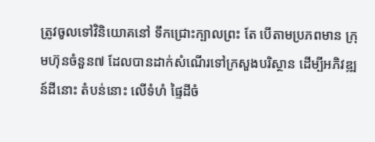ត្រូវចូលទៅវិនិយោគនៅ ទឹកជ្រោះក្បាលព្រះ តែ បើតាមប្រភពមាន ក្រុមហ៊ុនចំនួន៧ ដែលបានដាក់សំណើរទៅក្រសួងបរិស្ថាន ដើម្បីអភិវឌ្ឍន៍ដីនោះ តំបន់នោះ លើទំហំ ផ្ទៃដីចំ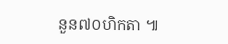នួន៧០ហិកតា ៕